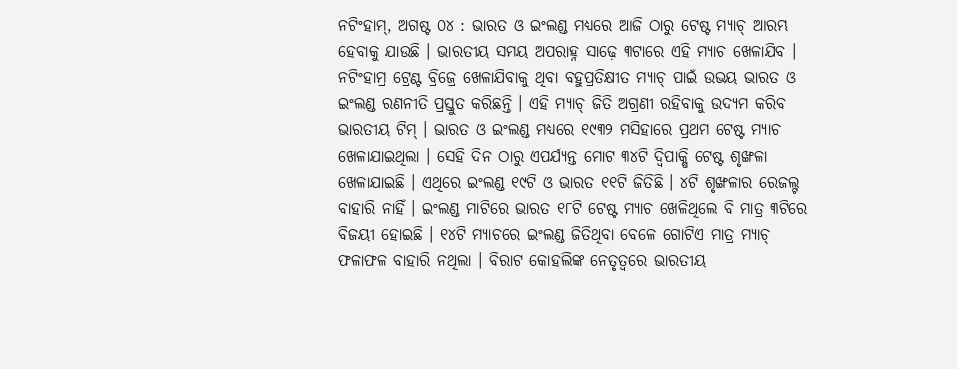ନଟିଂହାମ୍, ଅଗଷ୍ଟ ୦୪ : ଭାରତ ଓ ଇଂଲଣ୍ଡ ମଧ୍ୟରେ ଆଜି ଠାରୁ ଟେଷ୍ଟ ମ୍ୟାଚ୍ ଆରମ୍ଭ ହେବାକୁ ଯାଉଛି । ଭାରତୀୟ ସମୟ ଅପରାହ୍ନ ସାଢ଼େ ୩ଟାରେ ଏହି ମ୍ୟାଚ ଖେଳାଯିବ । ନଟିଂହାମ୍ର ଟ୍ରେଣ୍ଟ ବ୍ରିଜ୍ରେ ଖେଳାଯିବାକୁ ଥିବା ବହୁପ୍ରତିକ୍ଷୀତ ମ୍ୟାଚ୍ ପାଇଁ ଉଭୟ ଭାରତ ଓ ଇଂଲଣ୍ଡ ରଣନୀତି ପ୍ରସ୍ତୁତ କରିଛନ୍ତି । ଏହି ମ୍ୟାଚ୍ ଜିତି ଅଗ୍ରଣୀ ରହିବାକୁ ଉଦ୍ୟମ କରିବ ଭାରତୀୟ ଟିମ୍ । ଭାରତ ଓ ଇଂଲଣ୍ଡ ମଧ୍ୟରେ ୧୯୩୨ ମସିହାରେ ପ୍ରଥମ ଟେଷ୍ଟ ମ୍ୟାଚ ଖେଳାଯାଇଥିଲା । ସେହି ଦିନ ଠାରୁ ଏପର୍ଯ୍ୟନ୍ତ ମୋଟ ୩୪ଟି ଦ୍ୱିପାକ୍ଷି ଟେଷ୍ଟ ଶୃଙ୍ଖଳା ଖେଳାଯାଇଛି । ଏଥିରେ ଇଂଲଣ୍ଡ ୧୯ଟି ଓ ଭାରତ ୧୧ଟି ଜିତିଛି । ୪ଟି ଶୃଙ୍ଖଳାର ରେଜଲ୍ଟ ବାହାରି ନାହିଁ । ଇଂଲଣ୍ଡ ମାଟିରେ ଭାରତ ୧୮ଟି ଟେଷ୍ଟ ମ୍ୟାଚ ଖେଳିଥିଲେ ବି ମାତ୍ର ୩ଟିରେ ବିଜୟୀ ହୋଇଛି । ୧୪ଟି ମ୍ୟାଚରେ ଇଂଲଣ୍ଡ ଜିତିଥିବା ବେଳେ ଗୋଟିଏ ମାତ୍ର ମ୍ୟାଚ୍ ଫଳାଫଳ ବାହାରି ନଥିଲା । ବିରାଟ କୋହଲିଙ୍କ ନେତୃତ୍ୱରେ ଭାରତୀୟ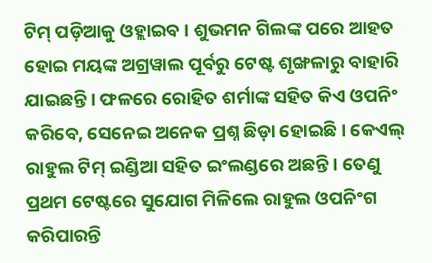ଟିମ୍ ପଡ଼ିଆକୁ ଓହ୍ଲାଇବ । ଶୁଭମନ ଗିଲଙ୍କ ପରେ ଆହତ ହୋଇ ମୟଙ୍କ ଅଗ୍ରୱାଲ ପୂର୍ବରୁ ଟେଷ୍ଟ ଶୃଙ୍ଖଳାରୁ ବାହାରି ଯାଇଛନ୍ତି । ଫଳରେ ରୋହିତ ଶର୍ମାଙ୍କ ସହିତ କିଏ ଓପନିଂ କରିବେ, ସେନେଇ ଅନେକ ପ୍ରଶ୍ନ ଛିଡ଼ା ହୋଇଛି । କେଏଲ୍ ରାହୁଲ ଟିମ୍ ଇଣ୍ଡିଆ ସହିତ ଇଂଲଣ୍ଡରେ ଅଛନ୍ତି । ତେଣୁ ପ୍ରଥମ ଟେଷ୍ଟରେ ସୁଯୋଗ ମିଳିଲେ ରାହୁଲ ଓପନିଂଗ କରିପାରନ୍ତି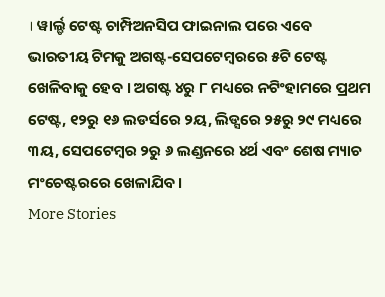। ୱାର୍ଲ୍ଡ ଟେଷ୍ଟ ଚାମ୍ପିଅନସିପ ଫାଇନାଲ ପରେ ଏବେ ଭାରତୀୟ ଟିମକୁ ଅଗଷ୍ଟ-ସେପଟେମ୍ବରରେ ୫ଟି ଟେଷ୍ଟ ଖେଳିବାକୁ ହେବ । ଅଗଷ୍ଟ ୪ରୁ ୮ ମଧ୍ୟରେ ନଟିଂହାମରେ ପ୍ରଥମ ଟେଷ୍ଟ, ୧୨ରୁ ୧୬ ଲଡର୍ସରେ ୨ୟ, ଲିଡ୍ସରେ ୨୫ରୁ ୨୯ ମଧ୍ୟରେ ୩ୟ, ସେପଟେମ୍ବର ୨ରୁ ୬ ଲଣ୍ଡନରେ ୪ର୍ଥ ଏବଂ ଶେଷ ମ୍ୟାଚ ମଂଚେଷ୍ଟରରେ ଖେଳାଯିବ ।
More Stories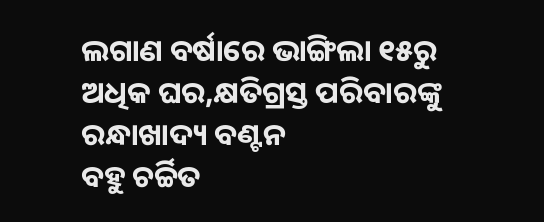ଲଗାଣ ବର୍ଷାରେ ଭାଙ୍ଗିଲା ୧୫ରୁ ଅଧିକ ଘର,କ୍ଷତିଗ୍ରସ୍ତ ପରିବାରଙ୍କୁ ରନ୍ଧାଖାଦ୍ୟ ବଣ୍ଟନ
ବହୁ ଚର୍ଚ୍ଚିତ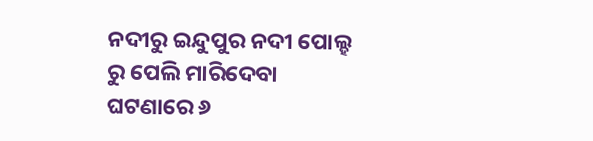ନଦୀରୁ ଇନ୍ଦୁପୁର ନଦୀ ପୋଲ୍ହ ରୁ ପେଲି ମାରିଦେବା ଘଟଣାରେ ୬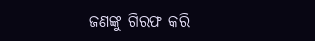ଜଣଙ୍କୁ ଗିରଫ କରି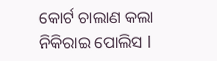କୋର୍ଟ ଚାଲାଣ କଲା ନିକିରାଇ ପୋଲିସ l